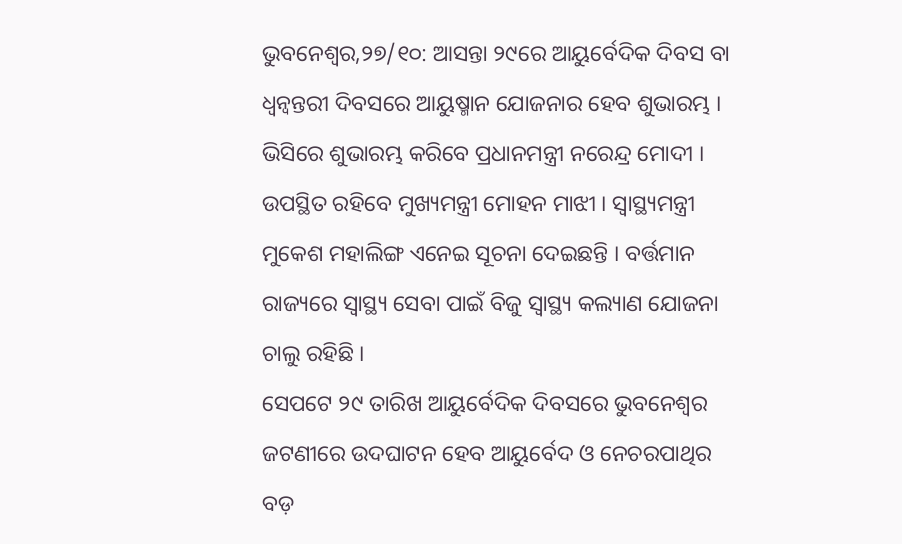ଭୁବନେଶ୍ୱର,୨୭/୧୦: ଆସନ୍ତା ୨୯ରେ ଆୟୁର୍ବେଦିକ ଦିବସ ବା ଧ୍ୱନ୍ୱନ୍ତରୀ ଦିବସରେ ଆୟୁଷ୍ମାନ ଯୋଜନାର ହେବ ଶୁଭାରମ୍ଭ । ଭିସିରେ ଶୁଭାରମ୍ଭ କରିବେ ପ୍ରଧାନମନ୍ତ୍ରୀ ନରେନ୍ଦ୍ର ମୋଦୀ । ଉପସ୍ଥିତ ରହିବେ ମୁଖ୍ୟମନ୍ତ୍ରୀ ମୋହନ ମାଝୀ । ସ୍ୱାସ୍ଥ୍ୟମନ୍ତ୍ରୀ ମୁକେଶ ମହାଲିଙ୍ଗ ଏନେଇ ସୂଚନା ଦେଇଛନ୍ତି । ବର୍ତ୍ତମାନ ରାଜ୍ୟରେ ସ୍ୱାସ୍ଥ୍ୟ ସେବା ପାଇଁ ବିଜୁ ସ୍ୱାସ୍ଥ୍ୟ କଲ୍ୟାଣ ଯୋଜନା ଚାଲୁ ରହିଛି ।
ସେପଟେ ୨୯ ତାରିଖ ଆୟୁର୍ବେଦିକ ଦିବସରେ ଭୁବନେଶ୍ୱର ଜଟଣୀରେ ଉଦଘାଟନ ହେବ ଆୟୁର୍ବେଦ ଓ ନେଚରପାଥିର ବଡ଼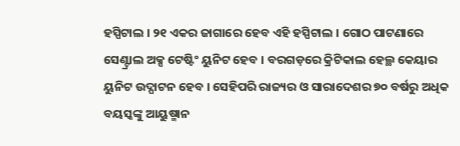ହସ୍ପିଟାଲ । ୨୧ ଏକର ଜାଗାରେ ହେବ ଏହି ହସ୍ପିଟାଲ । ଗୋଠ ପାଟଣାରେ ସେଣ୍ଟ୍ରାଲ ଅକ୍ସ ଟେଷ୍ଟିଂ ୟୁନିଟ ହେବ । ବରଗଡ଼ରେ କ୍ରିଟିକାଲ ହେଲ୍ଥ କେୟାର ୟୁନିଟ ଉଦ୍ଘାଟନ ହେବ । ସେହିପରି ରାଜ୍ୟର ଓ ସାରାଦେଶର ୭୦ ବର୍ଷରୁ ଅଧିକ ବୟସ୍କଙ୍କୁ ଆୟୁଷ୍ମାନ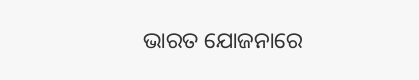ଭାରତ ଯୋଜନାରେ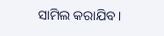ସାମିଲ କରାଯିବ ।